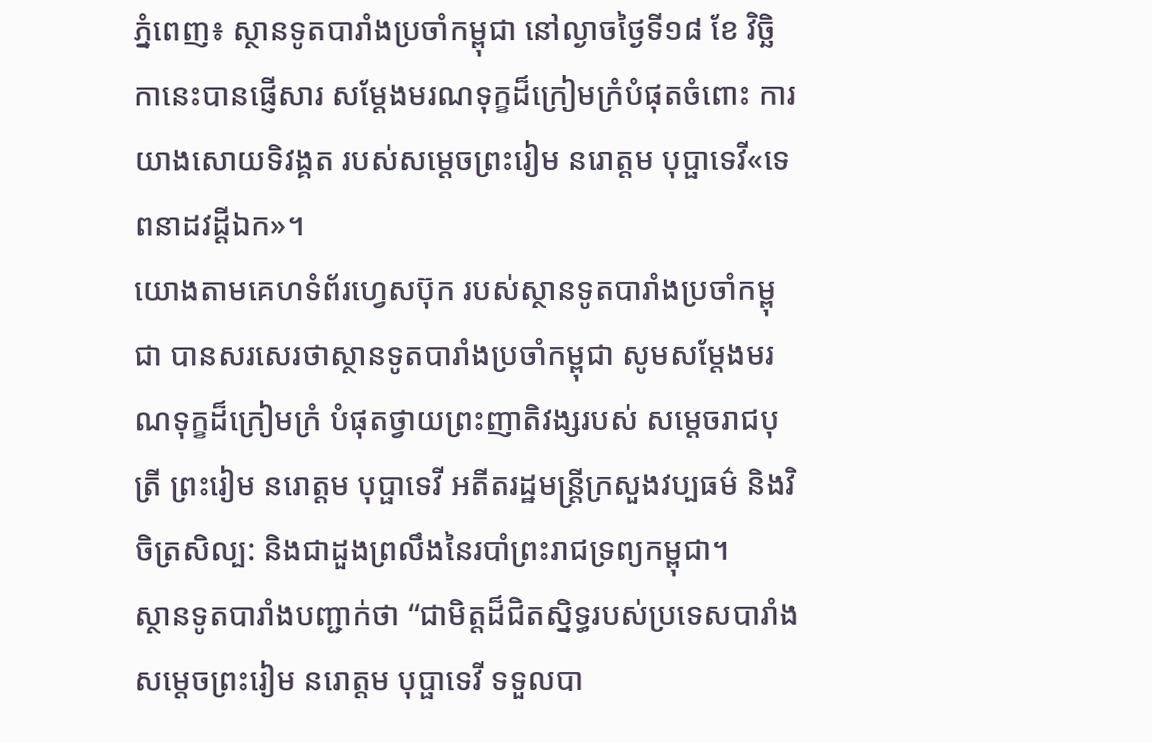ភ្នំពេញ៖ ស្ថានទូតបារាំងប្រចាំកម្ពុជា នៅល្ងាចថ្ងៃទី១៨ ខែ វិច្ឆិកានេះបានផ្ញើសារ សម្តែងមរណទុក្ខដ៏ក្រៀមក្រំបំផុតចំពោះ ការយាងសោយទិវង្គត របស់សម្ដេចព្រះរៀម នរោត្តម បុប្ផាទេវី«ទេពនាដវដ្ដីឯក»។
យោងតាមគេហទំព័រហ្វេសប៊ុក របស់ស្ថានទូតបារាំងប្រចាំកម្ពុជា បានសរសេរថាស្ថានទូតបារាំងប្រចាំកម្ពុជា សូមសម្តែងមរណទុក្ខដ៏ក្រៀមក្រំ បំផុតថ្វាយព្រះញាតិវង្សរបស់ សម្ដេចរាជបុត្រី ព្រះរៀម នរោត្តម បុប្ផាទេវី អតីតរដ្ឋមន្រ្តីក្រសួងវប្បធម៌ និងវិចិត្រសិល្ប: និងជាដួងព្រលឹងនៃរបាំព្រះរាជទ្រព្យកម្ពុជា។
ស្ថានទូតបារាំងបញ្ជាក់ថា “ជាមិត្តដ៏ជិតស្និទ្ធរបស់ប្រទេសបារាំង សម្ដេចព្រះរៀម នរោត្តម បុប្ផាទេវី ទទួលបា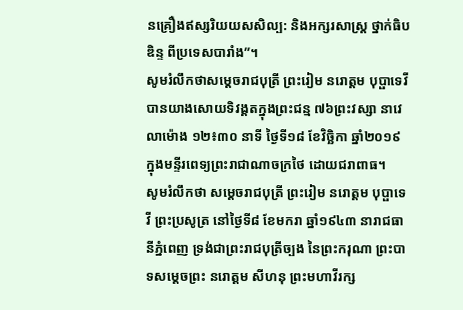នគ្រឿងឥស្សរិយយសសិល្ប: និងអក្សរសាស្រ្ត ថ្នាក់ធិបឌិន្ទ ពីប្រទេសបារាំង”។
សូមរំលឹកថាសម្ដេចរាជបុត្រី ព្រះរៀម នរោត្តម បុប្ផាទេវី បានយាងសោយទិវង្គតក្នុងព្រះជន្ម ៧៦ព្រះវស្សា នាវេលាម៉ោង ១២៖៣០ នាទី ថ្ងៃទី១៨ ខែវិច្ឆិកា ឆ្នាំ២០១៩ ក្នុងមន្ទីរពេទ្យព្រះរាជាណាចក្រថៃ ដោយជរាពាធ។
សូមរំលឹកថា សម្ដេចរាជបុត្រី ព្រះរៀម នរោត្តម បុប្ផាទេវី ព្រះប្រសូត្រ នៅថ្ងៃទី៨ ខែមករា ឆ្នាំ១៩៤៣ នារាជធានីភ្នំពេញ ទ្រង់ជាព្រះរាជបុត្រីច្បង នៃព្រះករុណា ព្រះបាទសម្តេចព្រះ នរោត្តម សីហនុ ព្រះមហាវីរក្ស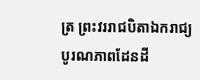ត្រ ព្រះវររាជបិតាឯករាជ្យ បូរណភាពដែនដី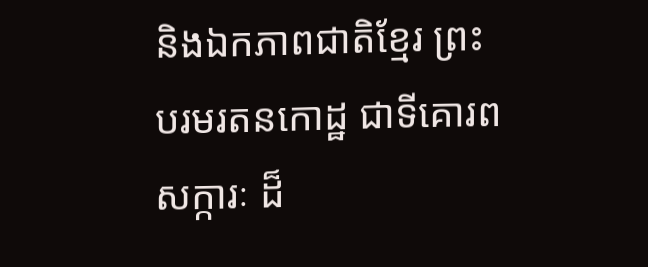និងឯកភាពជាតិខ្មែរ ព្រះបរមរតនកោដ្ឋ ជាទីគោរពសក្ការៈ ដ៏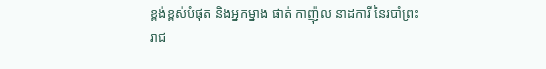ខ្ពង់ខ្ពស់បំផុត និងអ្នកម្នាង ផាត់ កាញ៉ុល នាដការី នៃរបាំព្រះរាជ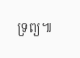ទ្រព្យ៕